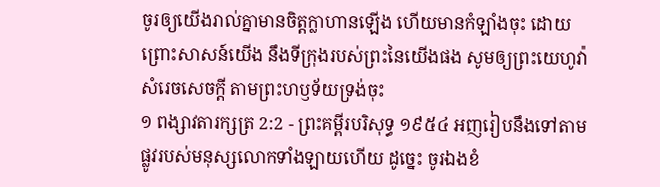ចូរឲ្យយើងរាល់គ្នាមានចិត្តក្លាហានឡើង ហើយមានកំឡាំងចុះ ដោយព្រោះសាសន៍យើង នឹងទីក្រុងរបស់ព្រះនៃយើងផង សូមឲ្យព្រះយេហូវ៉ាសំរេចសេចក្ដី តាមព្រះហឫទ័យទ្រង់ចុះ
១ ពង្សាវតារក្សត្រ 2:2 - ព្រះគម្ពីរបរិសុទ្ធ ១៩៥៤ អញរៀបនឹងទៅតាមផ្លូវរបស់មនុស្សលោកទាំងឡាយហើយ ដូច្នេះ ចូរឯងខំ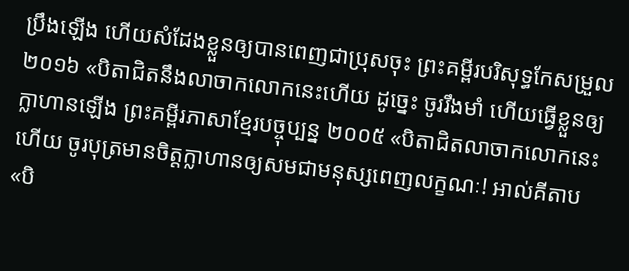ប្រឹងឡើង ហើយសំដែងខ្លួនឲ្យបានពេញជាប្រុសចុះ ព្រះគម្ពីរបរិសុទ្ធកែសម្រួល ២០១៦ «បិតាជិតនឹងលាចាកលោកនេះហើយ ដូច្នេះ ចូររឹងមាំ ហើយធ្វើខ្លួនឲ្យក្លាហានឡើង ព្រះគម្ពីរភាសាខ្មែរបច្ចុប្បន្ន ២០០៥ «បិតាជិតលាចាកលោកនេះហើយ ចូរបុត្រមានចិត្តក្លាហានឲ្យសមជាមនុស្សពេញលក្ខណៈ! អាល់គីតាប «បិ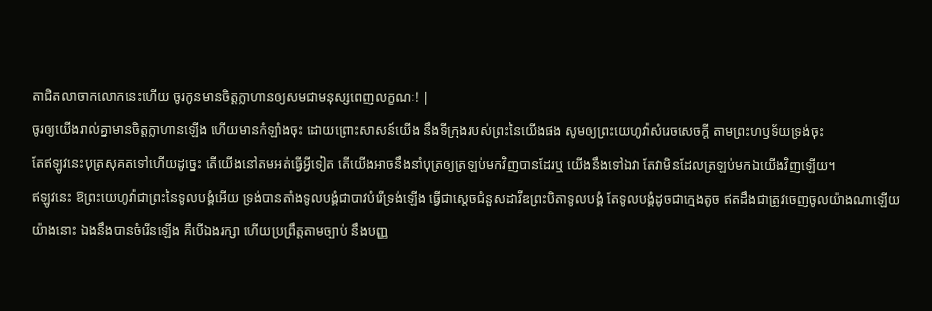តាជិតលាចាកលោកនេះហើយ ចូរកូនមានចិត្តក្លាហានឲ្យសមជាមនុស្សពេញលក្ខណៈ! |
ចូរឲ្យយើងរាល់គ្នាមានចិត្តក្លាហានឡើង ហើយមានកំឡាំងចុះ ដោយព្រោះសាសន៍យើង នឹងទីក្រុងរបស់ព្រះនៃយើងផង សូមឲ្យព្រះយេហូវ៉ាសំរេចសេចក្ដី តាមព្រះហឫទ័យទ្រង់ចុះ
តែឥឡូវនេះបុត្រសុគតទៅហើយដូច្នេះ តើយើងនៅតមអត់ធ្វើអ្វីទៀត តើយើងអាចនឹងនាំបុត្រឲ្យត្រឡប់មកវិញបានដែរឬ យើងនឹងទៅឯវា តែវាមិនដែលត្រឡប់មកឯយើងវិញឡើយ។
ឥឡូវនេះ ឱព្រះយេហូវ៉ាជាព្រះនៃទូលបង្គំអើយ ទ្រង់បានតាំងទូលបង្គំជាបាវបំរើទ្រង់ឡើង ធ្វើជាស្តេចជំនួសដាវីឌព្រះបិតាទូលបង្គំ តែទូលបង្គំដូចជាក្មេងតូច ឥតដឹងជាត្រូវចេញចូលយ៉ាងណាឡើយ
យ៉ាងនោះ ឯងនឹងបានចំរើនឡើង គឺបើឯងរក្សា ហើយប្រព្រឹត្តតាមច្បាប់ នឹងបញ្ញ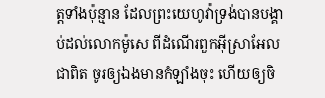ត្តទាំងប៉ុន្មាន ដែលព្រះយេហូវ៉ាទ្រង់បានបង្គាប់ដល់លោកម៉ូសេ ពីដំណើរពួកអ៊ីស្រាអែលជាពិត ចូរឲ្យឯងមានកំឡាំងចុះ ហើយឲ្យចិ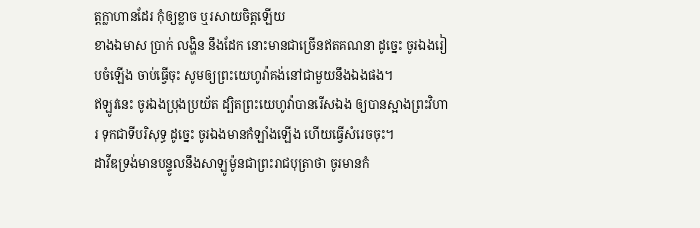ត្តក្លាហានដែរ កុំឲ្យខ្លាច ឬរសាយចិត្តឡើយ
ខាងឯមាស ប្រាក់ លង្ហិន នឹងដែក នោះមានជាច្រើនឥតគណនា ដូច្នេះ ចូរឯងរៀបចំឡើង ចាប់ធ្វើចុះ សូមឲ្យព្រះយេហូវ៉ាគង់នៅជាមួយនឹងឯងផង។
ឥឡូវនេះ ចូរឯងប្រុងប្រយ័ត ដ្បិតព្រះយេហូវ៉ាបានរើសឯង ឲ្យបានស្អាងព្រះវិហារ ទុកជាទីបរិសុទ្ធ ដូច្នេះ ចូរឯងមានកំឡាំងឡើង ហើយធ្វើសំរេចចុះ។
ដាវីឌទ្រង់មានបន្ទូលនឹងសាឡូម៉ូនជាព្រះរាជបុត្រាថា ចូរមានកំ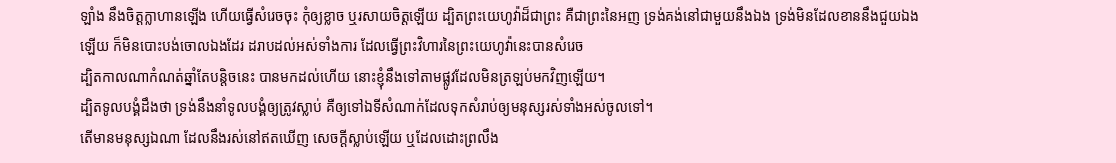ឡាំង នឹងចិត្តក្លាហានឡើង ហើយធ្វើសំរេចចុះ កុំឲ្យខ្លាច ឬរសាយចិត្តឡើយ ដ្បិតព្រះយេហូវ៉ាដ៏ជាព្រះ គឺជាព្រះនៃអញ ទ្រង់គង់នៅជាមួយនឹងឯង ទ្រង់មិនដែលខាននឹងជួយឯងឡើយ ក៏មិនបោះបង់ចោលឯងដែរ ដរាបដល់អស់ទាំងការ ដែលធ្វើព្រះវិហារនៃព្រះយេហូវ៉ានេះបានសំរេច
ដ្បិតកាលណាកំណត់ឆ្នាំតែបន្តិចនេះ បានមកដល់ហើយ នោះខ្ញុំនឹងទៅតាមផ្លូវដែលមិនត្រឡប់មកវិញឡើយ។
ដ្បិតទូលបង្គំដឹងថា ទ្រង់នឹងនាំទូលបង្គំឲ្យត្រូវស្លាប់ គឺឲ្យទៅឯទីសំណាក់ដែលទុកសំរាប់ឲ្យមនុស្សរស់ទាំងអស់ចូលទៅ។
តើមានមនុស្សឯណា ដែលនឹងរស់នៅឥតឃើញ សេចក្ដីស្លាប់ឡើយ ឬដែលដោះព្រលឹង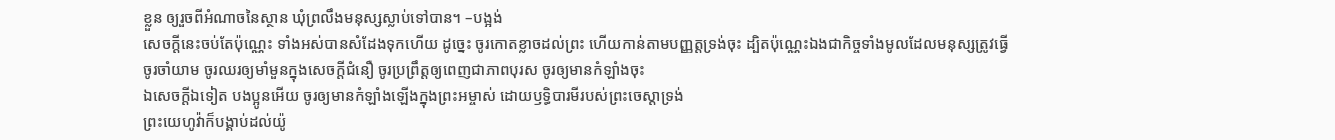ខ្លួន ឲ្យរួចពីអំណាចនៃស្ថាន ឃុំព្រលឹងមនុស្សស្លាប់ទៅបាន។ –បង្អង់
សេចក្ដីនេះចប់តែប៉ុណ្ណេះ ទាំងអស់បានសំដែងទុកហើយ ដូច្នេះ ចូរកោតខ្លាចដល់ព្រះ ហើយកាន់តាមបញ្ញត្តទ្រង់ចុះ ដ្បិតប៉ុណ្ណេះឯងជាកិច្ចទាំងមូលដែលមនុស្សត្រូវធ្វើ
ចូរចាំយាម ចូរឈរឲ្យមាំមួនក្នុងសេចក្ដីជំនឿ ចូរប្រព្រឹត្តឲ្យពេញជាភាពបុរស ចូរឲ្យមានកំឡាំងចុះ
ឯសេចក្ដីឯទៀត បងប្អូនអើយ ចូរឲ្យមានកំឡាំងឡើងក្នុងព្រះអម្ចាស់ ដោយឫទ្ធិបារមីរបស់ព្រះចេស្តាទ្រង់
ព្រះយេហូវ៉ាក៏បង្គាប់ដល់យ៉ូ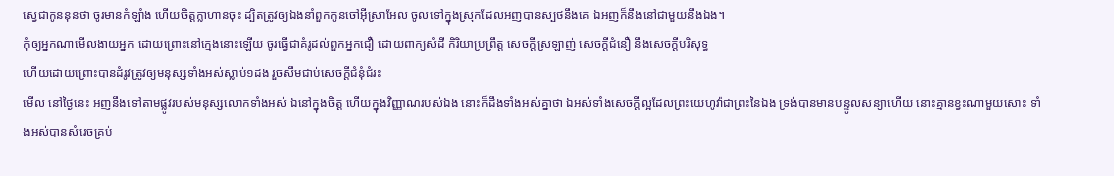ស្វេជាកូននុនថា ចូរមានកំឡាំង ហើយចិត្តក្លាហានចុះ ដ្បិតត្រូវឲ្យឯងនាំពួកកូនចៅអ៊ីស្រាអែល ចូលទៅក្នុងស្រុកដែលអញបានស្បថនឹងគេ ឯអញក៏នឹងនៅជាមួយនឹងឯង។
កុំឲ្យអ្នកណាមើលងាយអ្នក ដោយព្រោះនៅក្មេងនោះឡើយ ចូរធ្វើជាគំរូដល់ពួកអ្នកជឿ ដោយពាក្យសំដី កិរិយាប្រព្រឹត្ត សេចក្ដីស្រឡាញ់ សេចក្ដីជំនឿ នឹងសេចក្ដីបរិសុទ្ធ
ហើយដោយព្រោះបានដំរូវត្រូវឲ្យមនុស្សទាំងអស់ស្លាប់១ដង រួចសឹមជាប់សេចក្ដីជំនុំជំរះ
មើល នៅថ្ងៃនេះ អញនឹងទៅតាមផ្លូវរបស់មនុស្សលោកទាំងអស់ ឯនៅក្នុងចិត្ត ហើយក្នុងវិញ្ញាណរបស់ឯង នោះក៏ដឹងទាំងអស់គ្នាថា ឯអស់ទាំងសេចក្ដីល្អដែលព្រះយេហូវ៉ាជាព្រះនៃឯង ទ្រង់បានមានបន្ទូលសន្យាហើយ នោះគ្មានខ្វះណាមួយសោះ ទាំងអស់បានសំរេចគ្រប់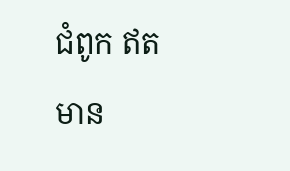ជំពូក ឥតមាន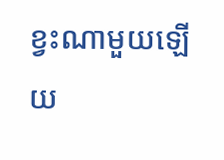ខ្វះណាមួយឡើយ